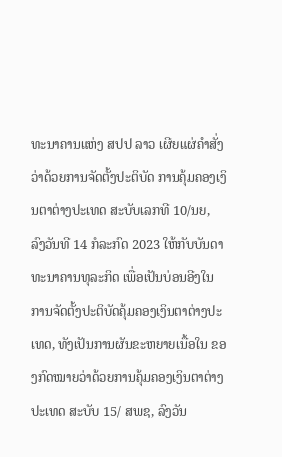ທະນາຄານແຫ່ງ ສປປ ລາວ ເຜີຍແຜ່ຄຳສັ່ງວ່າດ້ວຍການຈັດຕັ້ງປະຕິບັດ ການຄຸ້ມຄອງເງິນຕາຕ່າງປະເທດ ສະບັບເລກທີ 10/ນຍ, ລົງວັນທີ 14 ກໍລະກົດ 2023 ໃຫ້ກັບບັນດາທະນາຄານທຸລະກິດ ເພື່ອເປັນບ່ອນອີງໃນການຈັດຕັ້ງປະຕິບັດຄຸ້ມຄອງເງິນຕາຕ່າງປະເທດ, ທັງເປັນການຜັນຂະຫຍາຍເນື້ອໃນ ຂອງກົດໝາຍວ່າດ້ວຍການຄຸ້ມຄອງເງິນຕາຕ່າງປະເທດ ສະບັບ 15/ ສພຊ, ລົງວັນ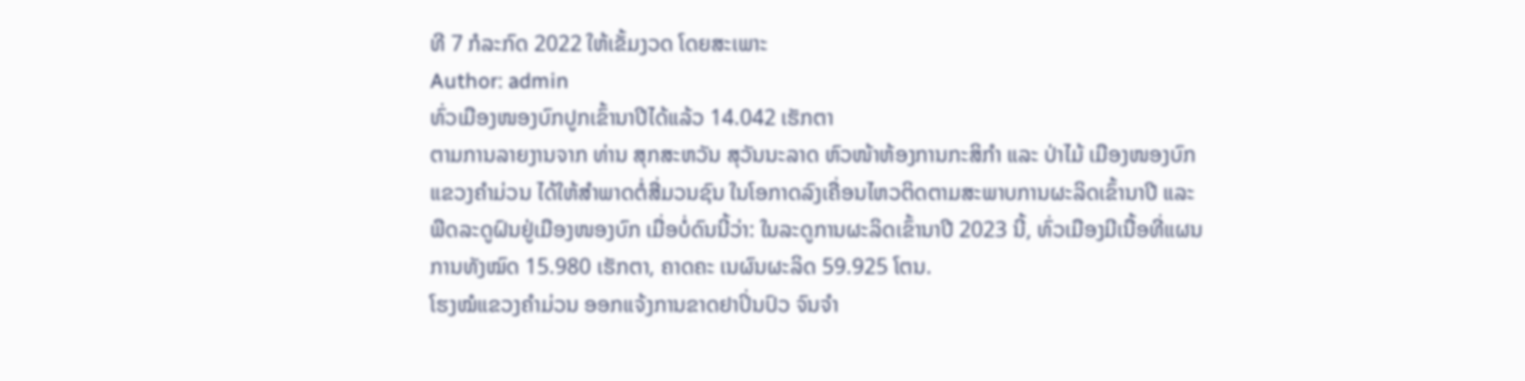ທີ 7 ກໍລະກົດ 2022 ໃຫ້ເຂັ້ມງວດ ໂດຍສະເພາະ
Author: admin
ທົ່ວເມືອງໜອງບົກປູກເຂົ້ານາປີໄດ້ແລ້ວ 14.042 ເຮັກຕາ
ຕາມການລາຍງານຈາກ ທ່ານ ສຸກສະຫວັນ ສຸວັນນະລາດ ຫົວໜ້າຫ້ອງການກະສິກໍາ ແລະ ປ່າໄມ້ ເມືອງໜອງບົກ ແຂວງຄໍາມ່ວນ ໄດ້ໃຫ້ສໍາພາດຕໍ່ສື່ມວນຊົນ ໃນໂອກາດລົງເຄື່ອນໄຫວຕິດຕາມສະພາບການຜະລິດເຂົ້ານາປີ ແລະ ພືດລະດູຝົນຢູ່ເມືອງໜອງບົກ ເມື່ອບໍ່ດົນນີ້ວ່າ: ໃນລະດູການຜະລິດເຂົ້ານາປີ 2023 ນີ້, ທົ່ວເມືອງມີເນື້ອທີ່ແຜນການທັງໝົດ 15.980 ເຮັກຕາ, ຄາດຄະ ເນຜົນຜະລິດ 59.925 ໂຕນ.
ໂຮງໝໍແຂວງຄໍາມ່ວນ ອອກແຈ້ງການຂາດຢາປິ່ນປົວ ຈົນຈໍາ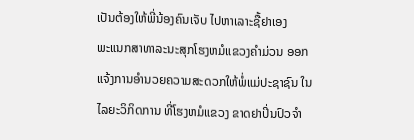ເປັນຕ້ອງໃຫ້ພີ່ນ້ອງຄົນເຈັບ ໄປຫາເລາະຊື້ຢາເອງ
ພະແນກສາທາລະນະສຸກໂຮງຫມໍແຂວງຄໍາມ່ວນ ອອກແຈ້ງການອໍານວຍຄວາມສະດວກໃຫ້ພໍ່ແມ່ປະຊາຊົນ ໃນໄລຍະວິກິດການ ທີ່ໂຮງຫມໍແຂວງ ຂາດຢາປິ່ນປົວຈໍາ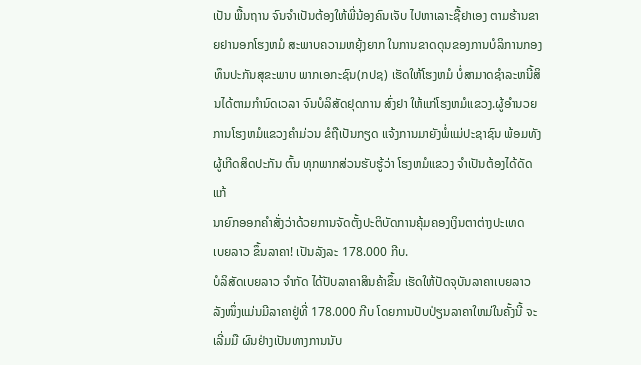ເປັນ ພື້ນຖານ ຈົນຈໍາເປັນຕ້ອງໃຫ້ພີ່ນ້ອງຄົນເຈັບ ໄປຫາເລາະຊື້ຢາເອງ ຕາມຮ້ານຂາຍຢານອກໂຮງຫມໍ ສະພາບຄວາມຫຍຸ້ງຍາກ ໃນການຂາດດຸນຂອງການບໍລິການກອງທຶນປະກັນສຸຂະພາບ ພາກເອກະຊົນ(ກປຊ) ເຮັດໃຫ້ໂຮງຫມໍ ບໍ່ສາມາດຊໍາລະຫນີ້ສິນໄດ້ຕາມກໍານົດເວລາ ຈົນບໍລິສັດຢຸດການ ສົ່ງຢາ ໃຫ້ແກ່ໂຮງຫມໍແຂວງ.ຜູ້ອໍານວຍການໂຮງຫມໍແຂວງຄໍາມ່ວນ ຂໍຖືເປັນກຽດ ແຈ້ງການມາຍັງພໍ່ແມ່ປະຊາຊົນ ພ້ອມທັງຜູ້ເກີດສິດປະກັນ ຕົ້ນ ທຸກພາກສ່ວນຮັບຮູ້ວ່າ ໂຮງຫມໍແຂວງ ຈໍາເປັນຕ້ອງໄດ້ດັດແກ້
ນາຍົກອອກຄຳສັ່ງວ່າດ້ວຍການຈັດຕັ້ງປະຕິບັດການຄຸ້ມຄອງເງິນຕາຕ່າງປະເທດ
ເບຍລາວ ຂຶ້ນລາຄາ! ເປັນລັງລະ 178.000 ກີບ.
ບໍລິສັດເບຍລາວ ຈຳກັດ ໄດ້ປັບລາຄາສິນຄ້າຂຶ້ນ ເຮັດໃຫ້ປັດຈຸບັນລາຄາເບຍລາວ ລັງໜຶ່ງແມ່ນມີລາຄາຢູ່ທີ່ 178.000 ກີບ ໂດຍການປັບປ່ຽນລາຄາໃຫມ່ໃນຄັ້ງນີ້ ຈະເລີ່ມມື ຜົນຢ່າງເປັນທາງການນັບ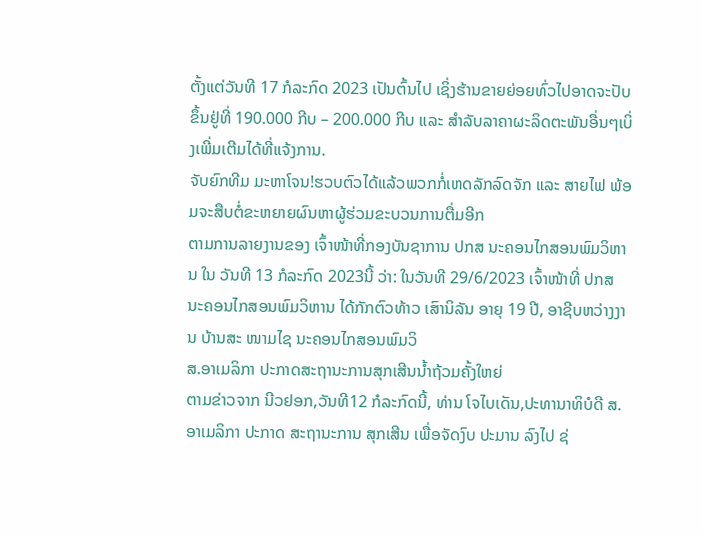ຕັ້ງແຕ່ວັນທີ 17 ກໍລະກົດ 2023 ເປັນຕົ້ນໄປ ເຊິ່ງຮ້ານຂາຍຍ່ອຍທົ່ວໄປອາດຈະປັບຂຶ້ນຢູ່ທີ່ 190.000 ກີບ – 200.000 ກີບ ແລະ ສຳລັບລາຄາຜະລິດຕະພັນອື່ນໆເບິ່ງເພີ່ມເຕີມໄດ້ທີ່ແຈ້ງການ.
ຈັບຍົກທີມ ມະຫາໂຈນ!ຮວບຕົວໄດ້ແລ້ວພວກກໍ່ເຫດລັກລົດຈັກ ແລະ ສາຍໄຟ ພ້ອມຈະສືບຕໍ່ຂະຫຍາຍຜົນຫາຜູ້ຮ່ວມຂະບວນການຕື່ມອີກ
ຕາມການລາຍງານຂອງ ເຈົ້າໜ້າທີ່ກອງບັນຊາການ ປກສ ນະຄອນໄກສອນພົມວິຫານ ໃນ ວັນທີ 13 ກໍລະກົດ 2023ນີ້ ວ່າ: ໃນວັນທີ 29/6/2023 ເຈົ້າໜ້າທີ່ ປກສ ນະຄອນໄກສອນພົມວິຫານ ໄດ້ກັກຕົວທ້າວ ເສົານິລັນ ອາຍຸ 19 ປີ, ອາຊີບຫວ່າງງານ ບ້ານສະ ໜາມໄຊ ນະຄອນໄກສອນພົມວິ
ສ.ອາເມລິກາ ປະກາດສະຖານະການສຸກເສີນນ້ຳຖ້ວມຄັ້ງໃຫຍ່
ຕາມຂ່າວຈາກ ນີວຢອກ,ວັນທີ12 ກໍລະກົດນີ້, ທ່ານ ໂຈໄບເດັນ,ປະທານາທິບໍດີ ສ.ອາເມລິກາ ປະກາດ ສະຖານະການ ສຸກເສີນ ເພື່ອຈັດງົບ ປະມານ ລົງໄປ ຊ່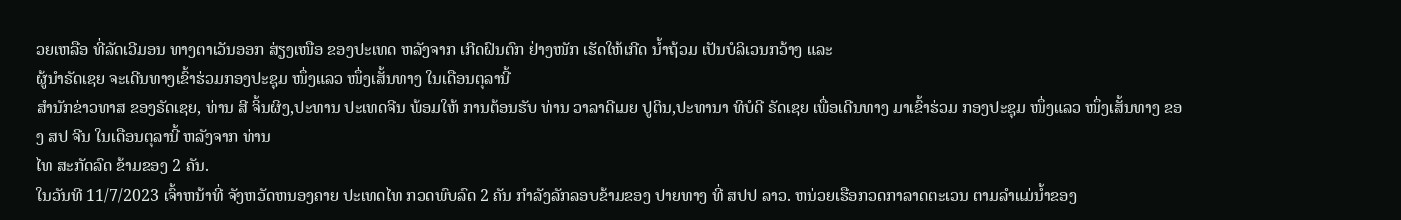ວຍເຫລືອ ທີ່ລັດເວີມອນ ທາງຕາເວັນອອກ ສ່ຽງເໜືອ ຂອງປະເທດ ຫລັງຈາກ ເກີດຝົນຕົກ ຢ່າງໜັກ ເຮັດໃຫ້ເກີດ ນ້ຳຖ້ວມ ເປັນບໍລິເວນກວ້າງ ແລະ
ຜູ້ນຳຣັດເຊຍ ຈະເດີນທາງເຂົ້າຮ່ວມກອງປະຊຸມ ໜຶ່ງແລວ ໜຶ່ງເສັ້ນທາງ ໃນເດືອນຕຸລານີ້
ສຳນັກຂ່າວທາສ ຂອງຣັດເຊຍ, ທ່ານ ສີ ຈິ້ນຜິງ,ປະທານ ປະເທດຈີນ ພ້ອມໃຫ້ ການຕ້ອນຮັບ ທ່ານ ວາລາດີເມຍ ປູຕິນ,ປະທານາ ທິບໍດີ ຣັດເຊຍ ເພື່ອເດີນທາງ ມາເຂົ້າຮ່ວມ ກອງປະຊຸມ ໜຶ່ງແລວ ໜຶ່ງເສັ້ນທາງ ຂອງ ສປ ຈີນ ໃນເດືອນຕຸລານີ້ ຫລັງຈາກ ທ່ານ
ໄທ ສະກັດລົດ ຂ້າມຂອງ 2 ຄັນ.
ໃນວັນທີ 11/7/2023 ເຈົ້າຫນ້າທີ່ ຈັງຫວັດຫນອງຄາຍ ປະເທດໄທ ກວດພົບລົດ 2 ຄັນ ກຳລັງລັກລອບຂ້າມຂອງ ປາຍທາງ ທີ່ ສປປ ລາວ. ຫນ່ວຍເຮືອກວດກາລາດຕະເວນ ຕາມລຳແມ່ນໍ້າຂອງ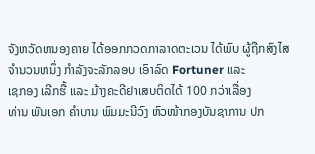ຈັງຫວັດຫນອງຄາຍ ໄດ້ອອກກວດກາລາດຕະເວນ ໄດ້ພົບ ຜູ້ຖືກສົງໄສ ຈຳນວນຫນຶ່ງ ກຳລັງຈະລັກລອບ ເອົາລົດ Fortuner ແລະ
ເຊກອງ ເລີກຮື້ ແລະ ມ້າງຄະດີຢາເສບຕິດໄດ້ 100 ກວ່າເລື່ອງ
ທ່ານ ພັນເອກ ຄໍາບານ ພົມມະນີວົງ ຫົວໜ້າກອງບັນຊາການ ປກ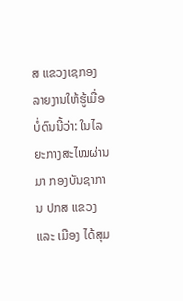ສ ແຂວງເຊກອງ ລາຍງານໃຫ້ຮູ້ເມື່ອບໍ່ດົນນີ້ວ່າ: ໃນໄລຍະກາງສະໄໝຜ່ານມາ ກອງບັນຊາການ ປກສ ແຂວງ ແລະ ເມືອງ ໄດ້ສຸມ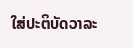ໃສ່ປະຕິບັດວາລະ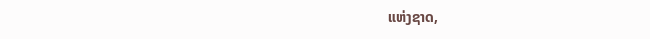ແຫ່ງຊາດ,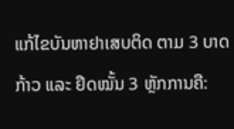ແກ້ໄຂບັນຫາຢາເສບຕິດ ຕາມ 3 ບາດກ້າວ ແລະ ຢຶດໝັ້ນ 3 ຫຼັກການຄື: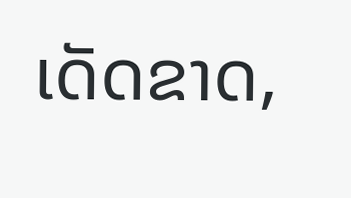ເດັດຂາດ,